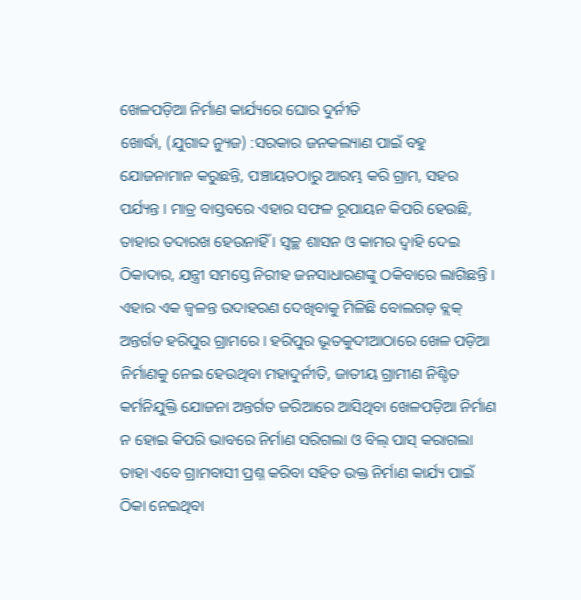ଖେଳପଡ଼ିଆ ନିର୍ମାଣ କାର୍ଯ୍ୟରେ ଘୋର ଦୁର୍ନୀତି
ଖୋର୍ଦ୍ଧା, (ଯୁଗାବ୍ଦ ନ୍ୟୁଜ) :ସରକାର ଜନକଲ୍ୟାଣ ପାଇଁ ବହୁ ଯୋଜନାମାନ କରୁଛନ୍ତି, ପଞ୍ଚାୟତଠାରୁ ଆରମ୍ଭ କରି ଗ୍ରାମ, ସହର ପର୍ଯ୍ୟନ୍ତ । ମାତ୍ର ବାସ୍ତବରେ ଏହାର ସଫଳ ରୂପାୟନ କିପରି ହେଉଛି, ତାହାର ତଦାରଖ ହେଉନାହିଁ । ସ୍ୱଚ୍ଛ ଶାସନ ଓ କାମର ଦ୍ୱାହି ଦେଇ ଠିକାଦାର, ଯନ୍ତ୍ରୀ ସମସ୍ତେ ନିରୀହ ଜନସାଧାରଣଙ୍କୁ ଠକିବାରେ ଲାଗିଛନ୍ତି । ଏହାର ଏକ ଜ୍ୱଳନ୍ତ ଉଦାହରଣ ଦେଖିବାକୁ ମିଳିଛି ବୋଲଗଡ଼ ବ୍ଲକ୍ ଅନ୍ତର୍ଗତ ହରିପୁର ଗ୍ରାମରେ । ହରିପୁର ଭୂତକୁଦୀଆଠାରେ ଖେଳ ପଡ଼ିଆ ନିର୍ମାଣକୁ ନେଇ ହେଉଥିବା ମହାଦୁର୍ନୀତି, ଜାତୀୟ ଗ୍ରାମୀଣ ନିଶ୍ଚିତ କର୍ମନିଯୁକ୍ତି ଯୋଜନା ଅନ୍ତର୍ଗତ ଜରିଆରେ ଆସିଥିବା ଖେଳପଡ଼ିଆ ନିର୍ମାଣ ନ ହୋଇ କିପରି ଭାବରେ ନିର୍ମାଣ ସରିଗଲା ଓ ବିଲ୍ ପାସ୍ କରାଗଲା ତାହା ଏବେ ଗ୍ରାମବାସୀ ପ୍ରଶ୍ନ କରିବା ସହିତ ଉକ୍ତ ନିର୍ମାଣ କାର୍ଯ୍ୟ ପାଇଁ ଠିକା ନେଇଥିବା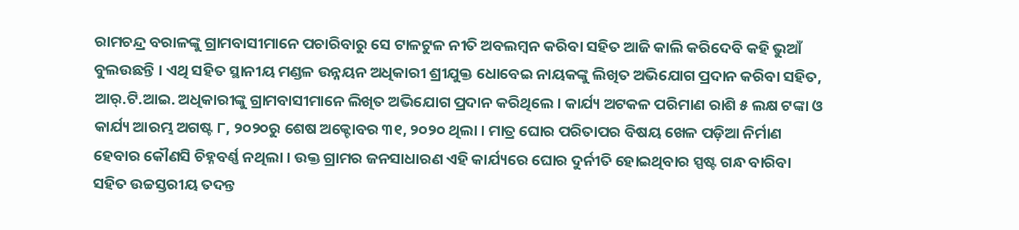ରାମଚନ୍ଦ୍ର ବରାଳଙ୍କୁ ଗ୍ରାମବାସୀମାନେ ପଚାରିବାରୁ ସେ ଟାଳଟୁଳ ନୀତି ଅବଲମ୍ବନ କରିବା ସହିତ ଆଜି କାଲି କରିଦେବି କହି ଭୁଆଁ ବୁଲଉଛନ୍ତି । ଏଥି ସହିତ ସ୍ଥାନୀୟ ମଣ୍ଡଳ ଉନ୍ନୟନ ଅଧିକାରୀ ଶ୍ରୀଯୁକ୍ତ ଧୋବେଇ ନାୟକଙ୍କୁ ଲିଖିତ ଅଭିଯୋଗ ପ୍ରଦାନ କରିବା ସହିତ, ଆର୍.ଟି.ଆଇ. ଅଧିକାରୀଙ୍କୁ ଗ୍ରାମବାସୀମାନେ ଲିଖିତ ଅଭିଯୋଗ ପ୍ରଦାନ କରିଥିଲେ । କାର୍ଯ୍ୟ ଅଟକଳ ପରିମାଣ ରାଶି ୫ ଲକ୍ଷ ଟଙ୍କା ଓ କାର୍ଯ୍ୟ ଆରମ୍ଭ ଅଗଷ୍ଟ ୮, ୨୦୨୦ରୁ ଶେଷ ଅକ୍ଟୋବର ୩୧, ୨୦୨୦ ଥିଲା । ମାତ୍ର ଘୋର ପରିତାପର ବିଷୟ ଖେଳ ପଡ଼ିଆ ନିର୍ମାଣ ହେବାର କୌଣସି ଚିହ୍ନବର୍ଣ୍ଣ ନଥିଲା । ଉକ୍ତ ଗ୍ରାମର ଜନସାଧାରଣ ଏହି କାର୍ଯ୍ୟରେ ଘୋର ଦୁର୍ନୀତି ହୋଇଥିବାର ସ୍ପଷ୍ଟ ଗନ୍ଧ ବାରିବା ସହିତ ଉଚ୍ଚସ୍ତରୀୟ ତଦନ୍ତ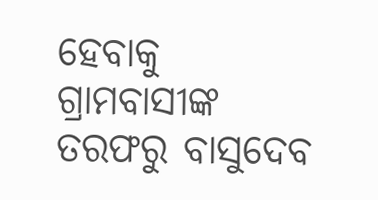ହେବାକୁ ଗ୍ରାମବାସୀଙ୍କ ତରଫରୁ ବାସୁଦେବ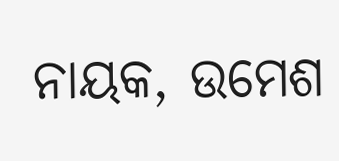ନାୟକ, ଉମେଶ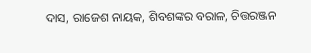ଦାସ, ରାଜେଶ ନାୟକ, ଶିବଶଙ୍କର ବରାଳ, ଚିତ୍ତରଞ୍ଜନ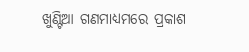ଖୁଣ୍ଟିଆ ଗଣମାଧ୍ୟମରେ ପ୍ରକାଶ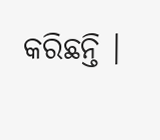କରିଛନ୍ତି ।